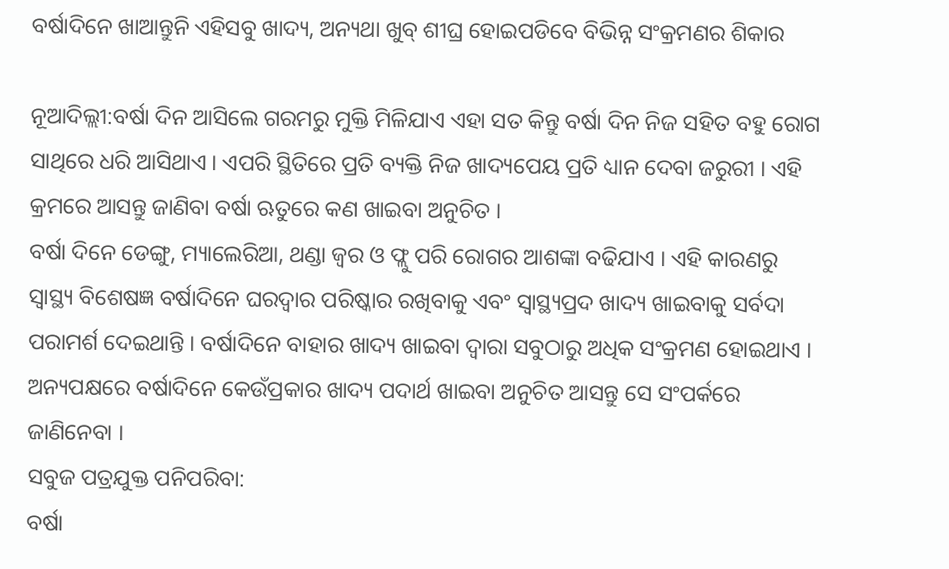ବର୍ଷାଦିନେ ଖାଆନ୍ତୁନି ଏହିସବୁ ଖାଦ୍ୟ, ଅନ୍ୟଥା ଖୁବ୍ ଶୀଘ୍ର ହୋଇପଡିବେ ବିଭିନ୍ନ ସଂକ୍ରମଣର ଶିକାର

ନୂଆଦିଲ୍ଲୀ:ବର୍ଷା ଦିନ ଆସିଲେ ଗରମରୁ ମୁକ୍ତି ମିଳିଯାଏ ଏହା ସତ କିନ୍ତୁ ବର୍ଷା ଦିନ ନିଜ ସହିତ ବହୁ ରୋଗ ସାଥିରେ ଧରି ଆସିଥାଏ । ଏପରି ସ୍ଥିତିରେ ପ୍ରତି ବ୍ୟକ୍ତି ନିଜ ଖାଦ୍ୟପେୟ ପ୍ରତି ଧ୍ୟାନ ଦେବା ଜରୁରୀ । ଏହି କ୍ରମରେ ଆସନ୍ତୁ ଜାଣିବା ବର୍ଷା ଋତୁରେ କଣ ଖାଇବା ଅନୁଚିତ ।
ବର୍ଷା ଦିନେ ଡେଙ୍ଗୁ, ମ୍ୟାଲେରିଆ, ଥଣ୍ଡା ଜ୍ୱର ଓ ଫ୍ଲୁ ପରି ରୋଗର ଆଶଙ୍କା ବଢିଯାଏ । ଏହି କାରଣରୁ ସ୍ୱାସ୍ଥ୍ୟ ବିଶେଷଜ୍ଞ ବର୍ଷାଦିନେ ଘରଦ୍ୱାର ପରିଷ୍କାର ରଖିବାକୁ ଏବଂ ସ୍ୱାସ୍ଥ୍ୟପ୍ରଦ ଖାଦ୍ୟ ଖାଇବାକୁ ସର୍ବଦା ପରାମର୍ଶ ଦେଇଥାନ୍ତି । ବର୍ଷାଦିନେ ବାହାର ଖାଦ୍ୟ ଖାଇବା ଦ୍ୱାରା ସବୁଠାରୁ ଅଧିକ ସଂକ୍ରମଣ ହୋଇଥାଏ । ଅନ୍ୟପକ୍ଷରେ ବର୍ଷାଦିନେ କେଉଁପ୍ରକାର ଖାଦ୍ୟ ପଦାର୍ଥ ଖାଇବା ଅନୁଚିତ ଆସନ୍ତୁ ସେ ସଂପର୍କରେ ଜାଣିନେବା ।
ସବୁଜ ପତ୍ରଯୁକ୍ତ ପନିପରିବା:
ବର୍ଷା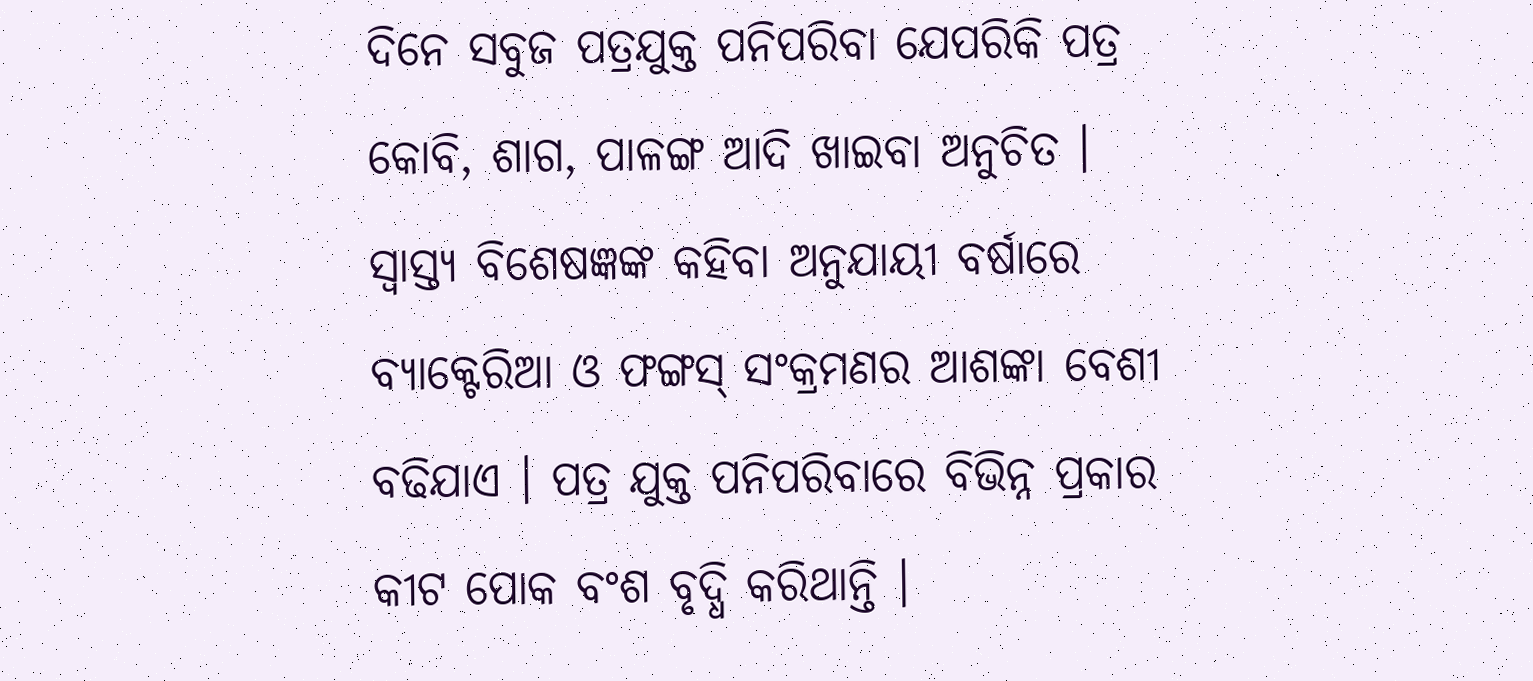ଦିନେ ସବୁଜ ପତ୍ରଯୁକ୍ତ ପନିପରିବା ଯେପରିକି ପତ୍ର କୋବି, ଶାଗ, ପାଳଙ୍ଗ ଆଦି ଖାଇବା ଅନୁଚିତ । ସ୍ୱାସ୍ତ୍ୟ ବିଶେଷଜ୍ଞଙ୍କ କହିବା ଅନୁଯାୟୀ ବର୍ଷାରେ ବ୍ୟାକ୍ଟେରିଆ ଓ ଫଙ୍ଗସ୍ ସଂକ୍ରମଣର ଆଶଙ୍କା ବେଶୀ ବଢିଯାଏ । ପତ୍ର ଯୁକ୍ତ ପନିପରିବାରେ ବିଭିନ୍ନ ପ୍ରକାର କୀଟ ପୋକ ବଂଶ ବୃଦ୍ଧି କରିଥାନ୍ତି ।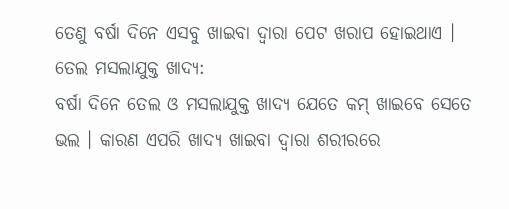ତେଣୁ ବର୍ଷା ଦିନେ ଏସବୁ ଖାଇବା ଦ୍ୱାରା ପେଟ ଖରାପ ହୋଇଥାଏ ।
ତେଲ ମସଲାଯୁକ୍ତ ଖାଦ୍ୟ:
ବର୍ଷା ଦିନେ ତେଲ ଓ ମସଲାଯୁକ୍ତ ଖାଦ୍ୟ ଯେତେ କମ୍ ଖାଇବେ ସେତେ ଭଲ । କାରଣ ଏପରି ଖାଦ୍ୟ ଖାଇବା ଦ୍ୱାରା ଶରୀରରେ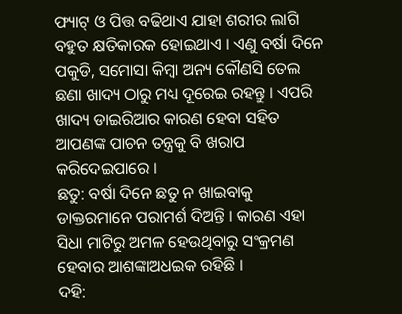ଫ୍ୟାଟ୍ ଓ ପିତ୍ତ ବଢିଥାଏ ଯାହା ଶରୀର ଲାଗି ବହୁତ କ୍ଷତିକାରକ ହୋଇଥାଏ । ଏଣୁ ବର୍ଷା ଦିନେ ପକୁଡି, ସମୋସା କିମ୍ବା ଅନ୍ୟ କୌଣସି ତେଲ ଛଣା ଖାଦ୍ୟ ଠାରୁ ମଧ୍ୟ ଦୂରେଇ ରହନ୍ତୁ । ଏପରି ଖାଦ୍ୟ ଡାଇରିଆର କାରଣ ହେବା ସହିତ ଆପଣଙ୍କ ପାଚନ ତନ୍ତ୍ରକୁ ବି ଖରାପ କରିଦେଇପାରେ ।
ଛତୁ: ବର୍ଷା ଦିନେ ଛତୁ ନ ଖାଇବାକୁ ଡାକ୍ତରମାନେ ପରାମର୍ଶ ଦିଅନ୍ତି । କାରଣ ଏହା ସିଧା ମାଟିରୁ ଅମଳ ହେଉଥିବାରୁ ସଂକ୍ରମଣ ହେବାର ଆଶଙ୍କାଅଧଇକ ରହିଛି ।
ଦହି: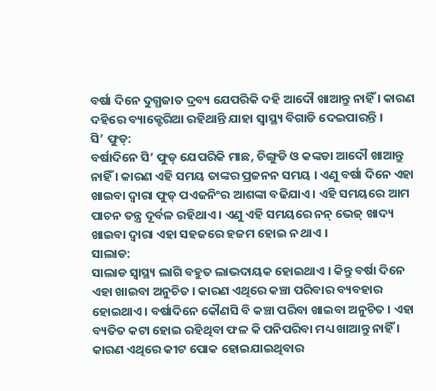ବର୍ଷା ଦିନେ ଦୁଗ୍ଧଜାତ ଦ୍ରବ୍ୟ ଯେପରିକି ଦହି ଆଦୌ ଖାଆନ୍ତୁ ନାହିଁ । କାରଣ ଦହିରେ ବ୍ୟାକ୍ଟେରିଆ ରହିଥାନ୍ତି ଯାହା ସ୍ୱାସ୍ଥ୍ୟ ବିଗାଡି ଦେଇପାରନ୍ତି ।
ସି’ ଫୁଡ୍:
ବର୍ଷାଦିନେ ସି’ ଫୁଡ୍ ଯେପରିକି ମାଛ, ଚିଙ୍ଗୁଡି ଓ କଙ୍କଡା ଆଦୌ ଖାଆନ୍ତୁ ନାହିଁ । କାରଣ ଏହି ସମୟ ତାଙ୍କର ପ୍ରଜନନ ସମୟ । ଏଣୁ ବର୍ଷା ଦିନେ ଏହା ଖାଇବା ଦ୍ୱାରା ଫୁଡ୍ ପଏଜନିଂର ଆଶଙ୍କା ବଢିଯାଏ । ଏହି ସମୟରେ ଆମ ପାଚନ ତନ୍ତ୍ର ଦୂର୍ବଳ ରହିଥାଏ । ଏଣୁ ଏହି ସମୟରେ ନନ୍ ଭେଜ୍ ଖାଦ୍ୟ ଖାଇବା ଦ୍ୱାରା ଏହା ସହଜରେ ହଜମ ହୋଇ ନ ଥାଏ ।
ସାଲାଡ:
ସାଲାଡ ସ୍ୱାସ୍ଥ୍ୟ ଲାଗି ବହୁତ ଲାଭଦାୟକ ହୋଇଥାଏ । କିନ୍ତୁ ବର୍ଷା ଦିନେ ଏହା ଖାଇବା ଅନୁଚିତ । କାରଣ ଏଥିରେ କଞ୍ଚା ପରିବାର ବ୍ୟବହାର ହୋଇଥାଏ । ବର୍ଷାଦିନେ କୌଣସି ବି କଞ୍ଚା ପରିବା ଖାଇବା ଅନୁଚିତ । ଏହା ବ୍ୟତିତ କଟା ହୋଇ ରହିଥିବା ଫଳ କି ପନିପରିବା ମଧ୍ୟ ଖାଆନ୍ତୁ ନାହିଁ । କାରଣ ଏଥିରେ କୀଟ ପୋକ ହୋଇଯାଇଥିବାର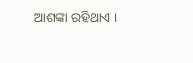ଆଶଙ୍କା ରହିଥାଏ ।